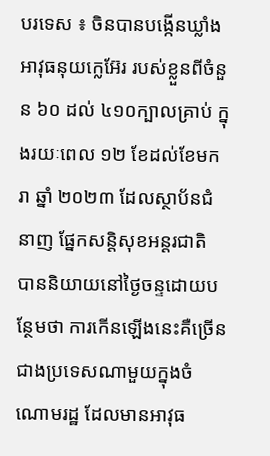បរទេស ៖ ចិនបានបង្កើនឃ្លាំងអាវុធនុយក្លេអ៊ែរ របស់ខ្លួនពីចំនួន ៦០ ដល់ ៤១០ក្បាលគ្រាប់ ក្នុងរយៈពេល ១២ ខែដល់ខែមករា ឆ្នាំ ២០២៣ ដែលស្ថាប័នជំនាញ ផ្នែកសន្តិសុខអន្តរជាតិ បាននិយាយនៅថ្ងៃចន្ទដោយបន្ថែមថា ការកើនឡើងនេះគឺច្រើន ជាងប្រទេសណាមួយក្នុងចំណោមរដ្ឋ ដែលមានអាវុធ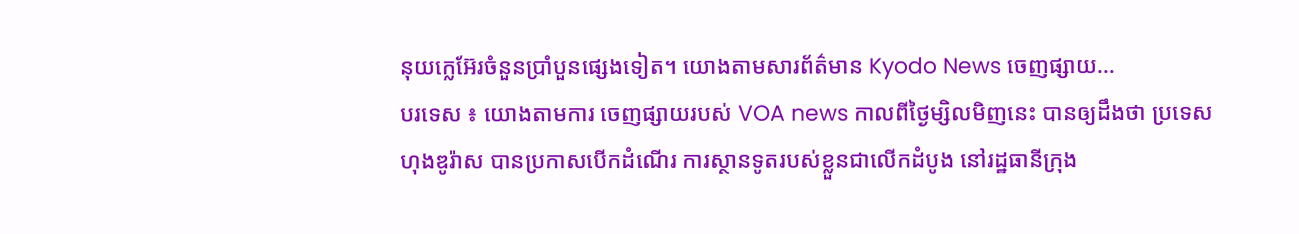នុយក្លេអ៊ែរចំនួនប្រាំបួនផ្សេងទៀត។ យោងតាមសារព័ត៌មាន Kyodo News ចេញផ្សាយ...
បរទេស ៖ យោងតាមការ ចេញផ្សាយរបស់ VOA news កាលពីថ្ងៃម្សិលមិញនេះ បានឲ្យដឹងថា ប្រទេស ហុងឌូរ៉ាស បានប្រកាសបើកដំណើរ ការស្ថានទូតរបស់ខ្លួនជាលើកដំបូង នៅរដ្ឋធានីក្រុង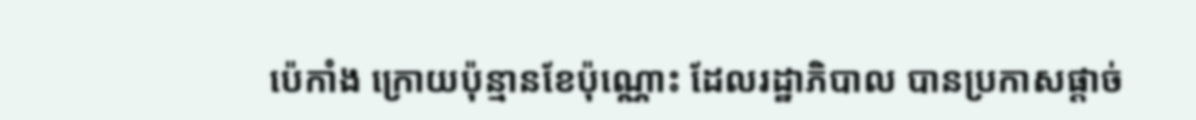ប៉េកាំង ក្រោយប៉ុន្មានខែប៉ុណ្ណោះ ដែលរដ្ឋាភិបាល បានប្រកាសផ្តាច់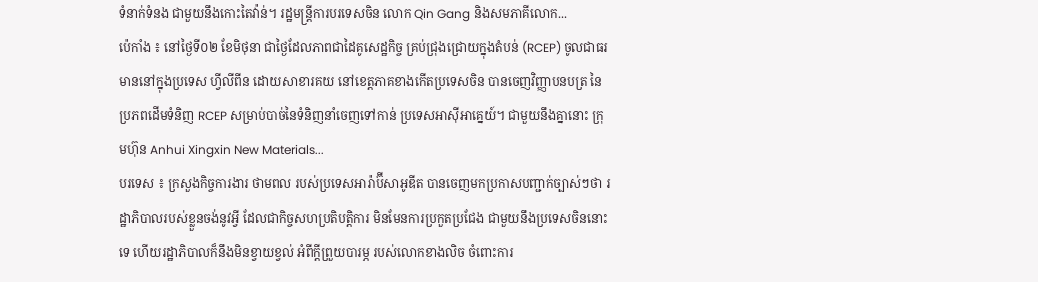ទំនាក់ទំនង ជាមួយនឹងកោះតៃវ៉ាន់។ រដ្ឋមន្ត្រីការបរទេសចិន លោក Qin Gang និងសមភាគីលោក...
ប៉េកាំង ៖ នៅថ្ងៃទី០២ ខែមិថុនា ជាថ្ងៃដែលភាពជាដៃគូសេដ្ឋកិច្ច គ្រប់ជ្រុងជ្រោយក្នុងតំបន់ (RCEP) ចូលជាធរមាននៅក្នុងប្រទេស ហ្វីលីពីន ដោយសាខារគយ នៅខេត្តភាគខាងកើតប្រទេសចិន បានចេញវិញ្ញាបនបត្រ នៃប្រភពដើមទំនិញ RCEP សម្រាប់បាច់នៃទំនិញនាំចេញទៅកាន់ ប្រទេសអាស៊ីអាគ្នេយ៍។ ជាមួយនឹងគ្នានោះ ក្រុមហ៊ុន Anhui Xingxin New Materials...
បរទេស ៖ ក្រសួងកិច្ចការងារ ថាមពល របស់ប្រទេសអារ៉ាប៊ីសាអូឌីត បានចេញមកប្រកាសបញ្ជាក់ច្បាស់ៗថា រដ្ឋាភិបាលរបស់ខ្លួនចង់នូវអ្វី ដែលជាកិច្ចសហប្រតិបត្តិការ មិនមែនការប្រកួតប្រជែង ជាមួយនឹងប្រទេសចិននោះទេ ហើយរដ្ឋាភិបាលក៏នឹងមិនខ្វាយខ្វល់ អំពីក្តីព្រួយបារម្ភ របស់លោកខាងលិច ចំពោះការ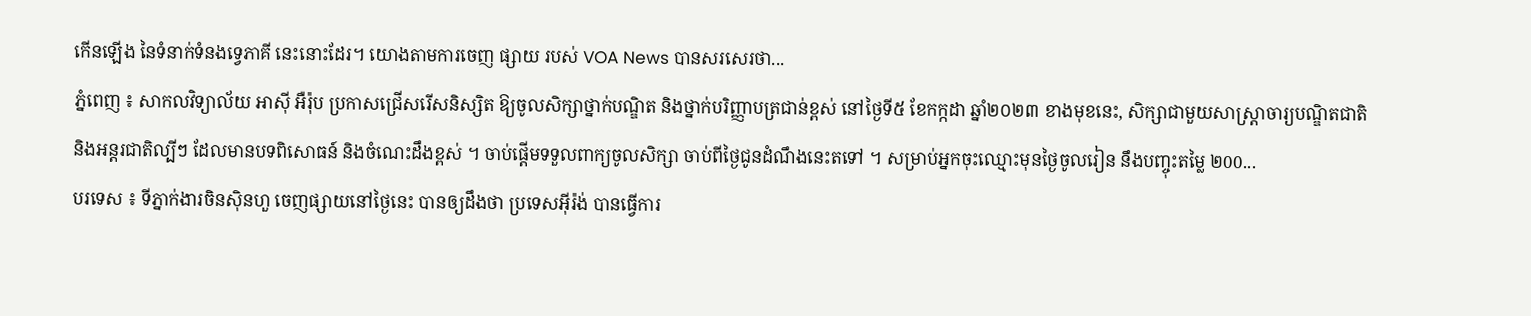កើនឡើង នៃទំនាក់ទំនងទ្វេភាគី នេះនោះដែរ។ យោងតាមការចេញ ផ្សាយ របស់ VOA News បានសរសេរថា...
ភ្នំពេញ ៖ សាកលវិទ្យាល័យ អាស៊ី អឺរ៉ុប ប្រកាសជ្រើសរើសនិស្សិត ឱ្យចូលសិក្សាថ្នាក់បណ្ឌិត និងថ្នាក់បរិញ្ញាបត្រជាន់ខ្ពស់ នៅថ្ងៃទី៥ ខែកក្កដា ឆ្នាំ២០២៣ ខាងមុខនេះ, សិក្សាជាមួយសាស្រ្តាចារ្យបណ្ឌិតជាតិនិងអន្តរជាតិល្បីៗ ដែលមានបទពិសោធន៍ និងចំណេះដឹងខ្ពស់ ។ ចាប់ផ្តើមទទួលពាក្យចូលសិក្សា ចាប់ពីថ្ងៃជូនដំណឹងនេះតទៅ ។ សម្រាប់អ្នកចុះឈ្មោះមុនថ្ងៃចូលរៀន នឹងបញ្ចុះតម្លៃ ២00...
បរទេស ៖ ទីភ្នាក់ងារចិនស៊ិនហួ ចេញផ្សាយនៅថ្ងៃនេះ បានឲ្យដឹងថា ប្រទេសអ៊ីរ៉ង់ បានធ្វើការ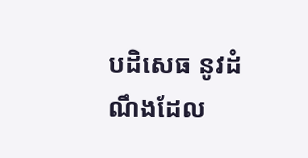បដិសេធ នូវដំណឹងដែល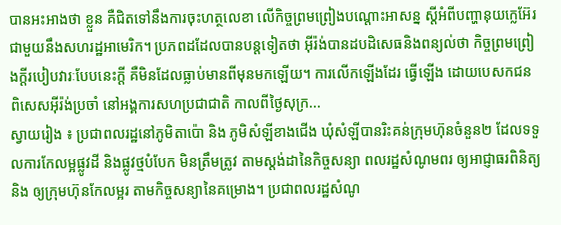បានអះអាងថា ខ្លួន គឺជិតទៅនឹងការចុះហត្ថលេខា លើកិច្ចព្រមព្រៀងបណ្តោះអាសន្ន ស្តីអំពីបញ្ហានុយក្លេអ៊ែរ ជាមួយនឹងសហរដ្ឋអាមេរិក។ ប្រភពដដែលបានបន្តទៀតថា អ៊ីរ៉ង់បានដបដិសេធនិងពន្យល់ថា កិច្ចព្រមព្រៀងក្តីរបៀបវារៈបែបនេះក្តី គឺមិនដែលធ្លាប់មានពីមុនមកឡើយ។ ការលើកឡើងដែរ ធ្វើឡើង ដោយបេសកជនពិសេសអ៊ីរ៉ង់ប្រចាំ នៅអង្គការសហប្រជាជាតិ កាលពីថ្ងៃសុក្រ...
ស្វាយរៀង ៖ ប្រជាពលរដ្ឋនៅភូមិតាប៉ោ និង ភូមិសំឡីខាងជើង ឃុំសំឡីបានរិះគន់ក្រុមហ៊ុនចំនួន២ ដែលទទួលការកែលម្អផ្លូវដី និងផ្លូវថ្មបំបែក មិនត្រឹមត្រូវ តាមស្តង់ដានៃកិច្ចសន្យា ពលរដ្ឋសំណូមពរ ឲ្យអាជ្ញាធរពិនិត្យនិង ឲ្យក្រុមហ៊ុនកែលម្អរ តាមកិច្ចសន្យានៃគម្រោង។ ប្រជាពលរដ្ឋសំណូ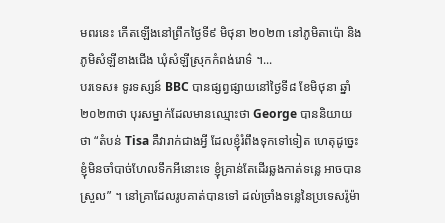មពរនេះ កើតឡើងនៅព្រឹកថ្ងៃទី៩ មិថុនា ២០២៣ នៅភូមិតាប៉ោ និងភូមិសំឡីខាងជើង ឃុំសំឡីស្រុកកំពង់រោទ៌ ។...
បរទេស៖ ទូរទស្សន៍ BBC បានផ្សព្វផ្សាយនៅថ្ងៃទី៨ ខែមិថុនា ឆ្នាំ២០២៣ថា បុរសម្នាក់ដែលមានឈ្មោះថា George បាននិយាយថា “តំបន់ Tisa គឺវារាក់ជាងអ្វី ដែលខ្ញុំរំពឹងទុកទៅទៀត ហេតុដូច្នេះ ខ្ញុំមិនចាំបាច់ហែលទឹកអីនោះទេ ខ្ញុំគ្រាន់តែដើរឆ្លងកាត់ទន្លេ អាចបានស្រួល” ។ នៅគ្រាដែលរូបគាត់បានទៅ ដល់ច្រាំងទន្លេនៃប្រទេសរ៉ូម៉ា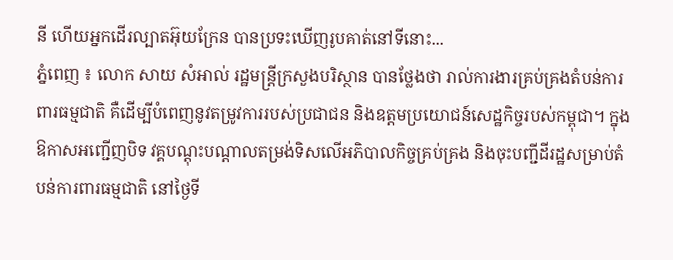នី ហើយអ្នកដើរល្បាតអ៊ុយក្រែន បានប្រទះឃើញរូបគាត់នៅទីនោះ...
ភ្នំពេញ ៖ លោក សាយ សំអាល់ រដ្ឋមន្ត្រីក្រសួងបរិស្ថាន បានថ្លែងថា រាល់ការងារគ្រប់គ្រងតំបន់ការពារធម្មជាតិ គឺដើម្បីបំពេញនូវតម្រូវការរបស់ប្រជាជន និងឧត្តមប្រយោជន៍សេដ្ឋកិច្ចរបស់កម្ពុជា។ ក្នុងឱកាសអញ្ជើញបិទ វគ្គបណ្តុះបណ្តាលតម្រង់ទិសលើអភិបាលកិច្ចគ្រប់គ្រង និងចុះបញ្ជីដីរដ្ឋសម្រាប់តំបន់ការពារធម្មជាតិ នៅថ្ងៃទី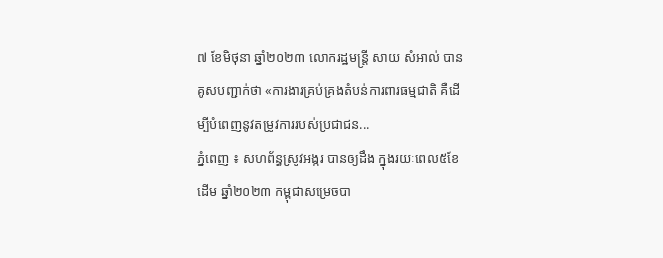៧ ខែមិថុនា ឆ្នាំ២០២៣ លោករដ្ឋមន្ដ្រី សាយ សំអាល់ បានគូសបញ្ជាក់ថា «ការងារគ្រប់គ្រងតំបន់ការពារធម្មជាតិ គឺដើម្បីបំពេញនូវតម្រូវការរបស់ប្រជាជន...
ភ្នំពេញ ៖ សហព័ន្ធស្រូវអង្ករ បានឲ្យដឹង ក្នុងរយៈពេល៥ខែដើម ឆ្នាំ២០២៣ កម្ពុជាសម្រេចបា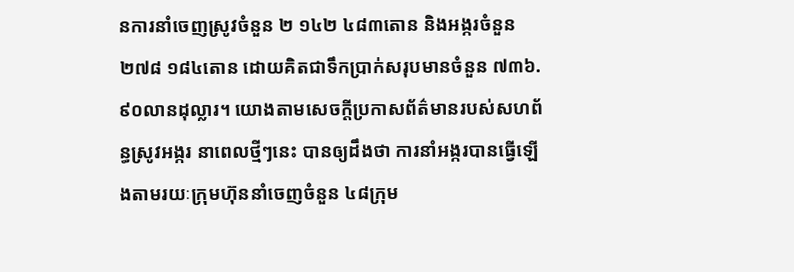នការនាំចេញស្រូវចំនួន ២ ១៤២ ៤៨៣តោន និងអង្ករចំនួន ២៧៨ ១៨៤តោន ដោយគិតជាទឹកប្រាក់សរុបមានចំនួន ៧៣៦.៩០លានដុល្លារ។ យោងតាមសេចក្តីប្រកាសព័ត៌មានរបស់សហព័ន្ធស្រូវអង្ករ នាពេលថ្មីៗនេះ បានឲ្យដឹងថា ការនាំអង្ករបានធ្វើឡើងតាមរយៈក្រុមហ៊ុននាំចេញចំនួន ៤៨ក្រុម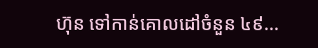ហ៊ុន ទៅកាន់គោលដៅចំនួន ៤៩...